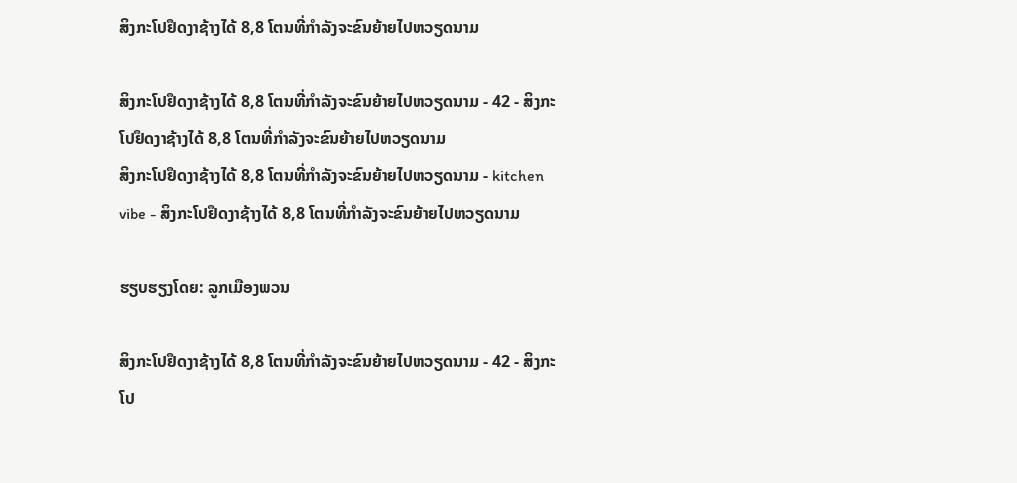ສິງກະໂປຢຶດງາຊ້າງໄດ້ 8,8 ໂຕນທີ່ກຳລັງຈະຂົນຍ້າຍໄປຫວຽດນາມ

ສິງກະໂປຢຶດງາຊ້າງໄດ້ 8,8 ໂຕນທີ່ກຳລັງຈະຂົນຍ້າຍໄປຫວຽດນາມ - 42 - ສິງກະໂປຢຶດງາຊ້າງໄດ້ 8,8 ໂຕນທີ່ກຳລັງຈະຂົນຍ້າຍໄປຫວຽດນາມ
ສິງກະໂປຢຶດງາຊ້າງໄດ້ 8,8 ໂຕນທີ່ກຳລັງຈະຂົນຍ້າຍໄປຫວຽດນາມ - kitchen vibe - ສິງກະໂປຢຶດງາຊ້າງໄດ້ 8,8 ໂຕນທີ່ກຳລັງຈະຂົນຍ້າຍໄປຫວຽດນາມ

ຮຽບຮຽງໂດຍ: ລູກເມືອງພວນ

ສິງກະໂປຢຶດງາຊ້າງໄດ້ 8,8 ໂຕນທີ່ກຳລັງຈະຂົນຍ້າຍໄປຫວຽດນາມ - 42 - ສິງກະໂປ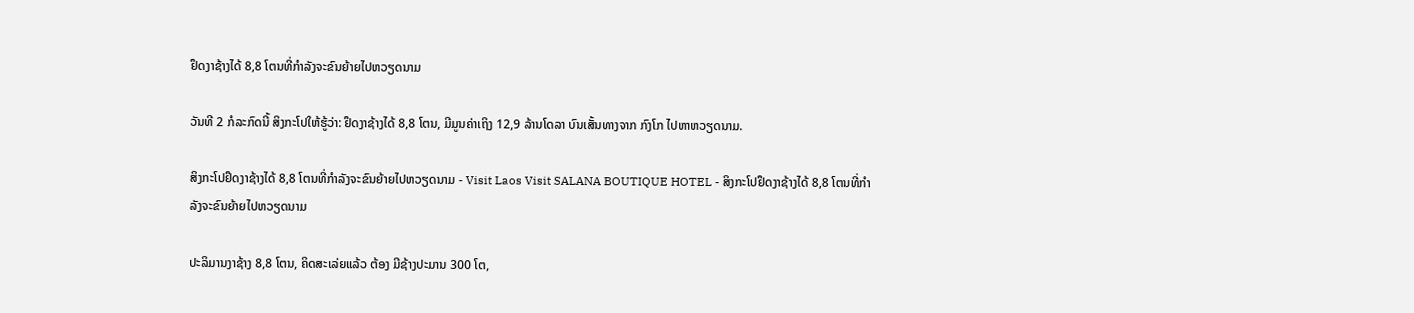ຢຶດງາຊ້າງໄດ້ 8,8 ໂຕນທີ່ກຳລັງຈະຂົນຍ້າຍໄປຫວຽດນາມ

ວັນທີ 2 ກໍລະກົດນີ້ ສິງກະໂປໃຫ້ຮູ້ວ່າ: ຢຶດງາຊ້າງໄດ້ 8,8 ໂຕນ, ມີມູນຄ່າເຖິງ 12,9 ລ້ານໂດລາ ບົນເສັ້ນທາງຈາກ ກົງໂກ ໄປຫາຫວຽດນາມ.

ສິງກະໂປຢຶດງາຊ້າງໄດ້ 8,8 ໂຕນທີ່ກຳລັງຈະຂົນຍ້າຍໄປຫວຽດນາມ - Visit Laos Visit SALANA BOUTIQUE HOTEL - ສິງກະໂປຢຶດງາຊ້າງໄດ້ 8,8 ໂຕນທີ່ກຳລັງຈະຂົນຍ້າຍໄປຫວຽດນາມ

ປະລິມານງາຊ້າງ 8,8 ໂຕນ, ຄິດສະເລ່ຍແລ້ວ ຕ້ອງ ມີຊ້າງປະມານ 300 ໂຕ,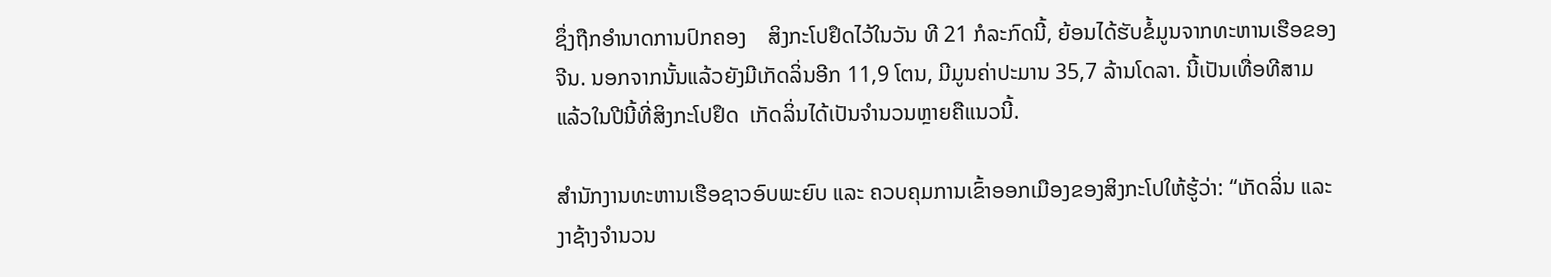ຊຶ່ງຖືກອຳນາດການປົກຄອງ    ສິງກະໂປຢຶດໄວ້ໃນວັນ ທີ 21 ກໍລະກົດນີ້, ຍ້ອນໄດ້ຮັບຂໍ້ມູນຈາກທະຫານເຮືອຂອງຈີນ. ນອກຈາກນັ້ນແລ້ວຍັງມີເກັດລິ່ນອີກ 11,9 ໂຕນ, ມີມູນຄ່າປະມານ 35,7 ລ້ານໂດລາ. ນີ້ເປັນເທື່ອທີສາມ ແລ້ວໃນປີນີ້ທີ່ສິງກະໂປຢຶດ  ເກັດລິ່ນໄດ້ເປັນຈຳນວນຫຼາຍຄືແນວນີ້.

ສຳນັກງານທະຫານເຮືອຊາວອົບພະຍົບ ແລະ ຄວບຄຸມການເຂົ້າອອກເມືອງຂອງສິງກະໂປໃຫ້ຮູ້ວ່າ: “ເກັດລິ່ນ ແລະ ງາຊ້າງຈຳນວນ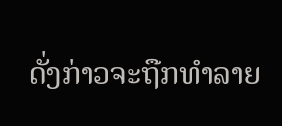ດັ່ງກ່າວຈະຖືກທຳລາຍ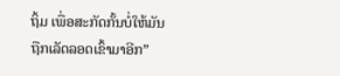ຖິ້ມ ເພື່ອສະກັດກັ້ນບໍ່ໃຫ້ມັນ ຖືກເລັດລອດເຂົ້າມາອີກ”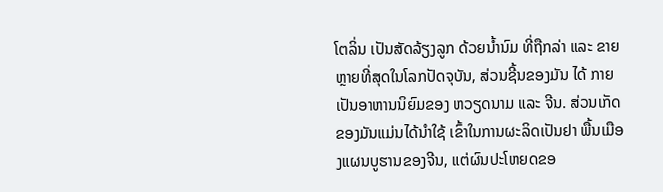ໂຕລິ່ນ ເປັນສັດລ້ຽງລູກ ດ້ວຍນໍ້ານົມ ທີ່ຖືກລ່າ ແລະ ຂາຍຫຼາຍທີ່ສຸດໃນໂລກປັດຈຸບັນ, ສ່ວນຊີ້ນຂອງມັນ ໄດ້ ກາຍເປັນອາຫານນິຍົມຂອງ ຫວຽດນາມ ແລະ ຈີນ. ສ່ວນເກັດຂອງມັນແມ່ນໄດ້ນຳໃຊ້ ເຂົ້າໃນການຜະລິດເປັນຢາ ພື້ນເມືອງແຜນບູຮານຂອງຈີນ, ແຕ່ຜົນປະໂຫຍດຂອ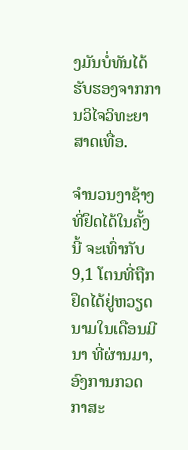ງມັນບໍ່ທັນໄດ້ຮັບຮອງຈາກການວິໄຈວິທະຍາສາດເທື່ອ.

ຈຳນວນງາຊ້າງທີ່ຢຶດໄດ້ໃນຄັ້ງນີ້ ຈະເທົ່າກັບ9,1 ໂຕນທີ່ຖືກຢຶດໄດ້ຢູ່ຫວຽດນາມໃນເດືອນມີນາ ທີ່ຜ່ານມາ, ອົງການກວດກາສະ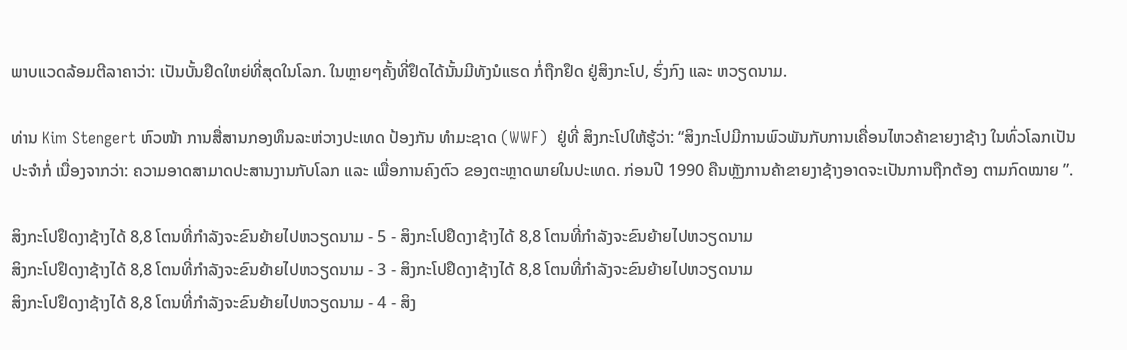ພາບແວດລ້ອມຕີລາຄາວ່າ: ເປັນບັ້ນຢຶດໃຫຍ່ທີ່ສຸດໃນໂລກ. ໃນຫຼາຍໆຄັ້ງທີ່ຢຶດໄດ້ນັ້ນມີທັງນໍແຮດ ກໍ່ຖືກຢຶດ ຢູ່ສິງກະໂປ, ຮົ່ງກົງ ແລະ ຫວຽດນາມ.

ທ່ານ Kim Stengert ຫົວໜ້າ ການສື່ສານກອງທຶນລະຫ່ວາງປະເທດ ປ້ອງກັນ ທຳມະຊາດ (WWF)  ຢູ່ທີ່ ສິງກະໂປໃຫ້ຮູ້ວ່າ: “ສິງກະໂປມີການພົວພັນກັບການເຄື່ອນໄຫວຄ້າຂາຍງາຊ້າງ ໃນທົ່ວໂລກເປັນປະຈຳກໍ່ ເນື່ອງຈາກວ່າ: ຄວາມອາດສາມາດປະສານງານກັບໂລກ ແລະ ເພື່ອການຄົງຕົວ ຂອງຕະຫຼາດພາຍໃນປະເທດ. ກ່ອນປີ 1990 ຄືນຫຼັງການຄ້າຂາຍງາຊ້າງອາດຈະເປັນການຖືກຕ້ອງ ຕາມກົດໝາຍ ”.

ສິງກະໂປຢຶດງາຊ້າງໄດ້ 8,8 ໂຕນທີ່ກຳລັງຈະຂົນຍ້າຍໄປຫວຽດນາມ - 5 - ສິງກະໂປຢຶດງາຊ້າງໄດ້ 8,8 ໂຕນທີ່ກຳລັງຈະຂົນຍ້າຍໄປຫວຽດນາມ
ສິງກະໂປຢຶດງາຊ້າງໄດ້ 8,8 ໂຕນທີ່ກຳລັງຈະຂົນຍ້າຍໄປຫວຽດນາມ - 3 - ສິງກະໂປຢຶດງາຊ້າງໄດ້ 8,8 ໂຕນທີ່ກຳລັງຈະຂົນຍ້າຍໄປຫວຽດນາມ
ສິງກະໂປຢຶດງາຊ້າງໄດ້ 8,8 ໂຕນທີ່ກຳລັງຈະຂົນຍ້າຍໄປຫວຽດນາມ - 4 - ສິງ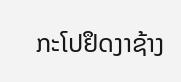ກະໂປຢຶດງາຊ້າງ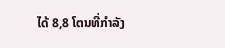ໄດ້ 8,8 ໂຕນທີ່ກຳລັງ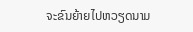ຈະຂົນຍ້າຍໄປຫວຽດນາມ